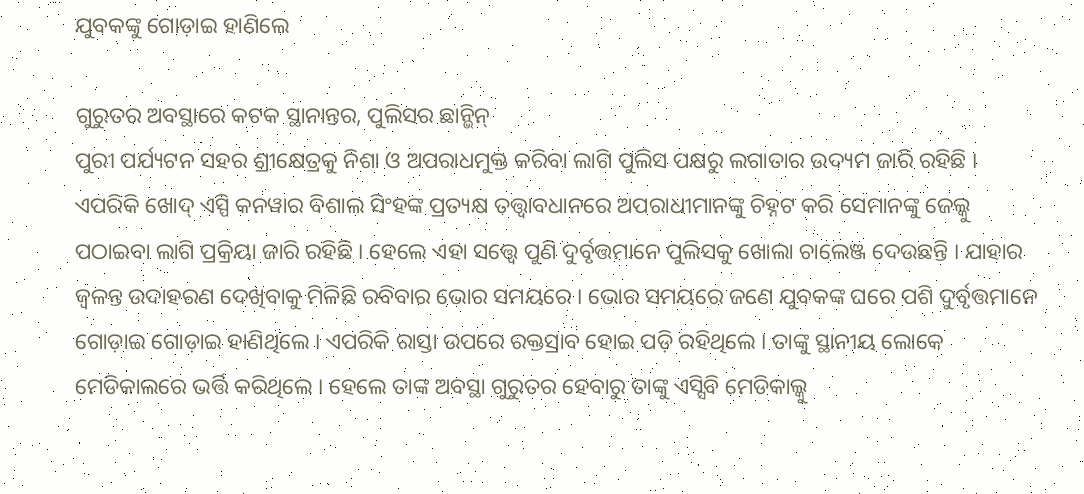ଯୁବକଙ୍କୁ ଗୋଡ଼ାଇ ହାଣିଲେ

ଗୁରୁତର ଅବସ୍ଥାରେ କଟକ ସ୍ଥାନାନ୍ତର, ପୁଲିସର ଛାନ୍ଭିନ୍
ପୁରୀ ପର୍ଯ୍ୟଟନ ସହର ଶ୍ରୀକ୍ଷେତ୍ରକୁ ନିଶା ଓ ଅପରାଧମୁକ୍ତ କରିବା ଲାଗି ପୁଲିସ ପକ୍ଷରୁ ଲଗାତାର ଉଦ୍ୟମ ଜାରି ରହିଛି । ଏପରିକି ଖୋଦ୍ ଏସ୍ପି କନୱାର ବିଶାଲ ସିଂହଙ୍କ ପ୍ରତ୍ୟକ୍ଷ ତତ୍ତ୍ୱାବଧାନରେ ଅପରାଧୀମାନଙ୍କୁ ଚିହ୍ନଟ କରି ସେମାନଙ୍କୁ ଜେଲ୍କୁ ପଠାଇବା ଲାଗି ପ୍ରକ୍ରିୟା ଜାରି ରହିଛି । ହେଲେ ଏହା ସତ୍ତ୍ୱେ ପୁଣି ଦୁର୍ବୃତ୍ତମାନେ ପୁଲିସକୁ ଖୋଲା ଚାଲେଞ୍ଜ ଦେଉଛନ୍ତି । ଯାହାର ଜ୍ୱଳନ୍ତ ଉଦାହରଣ ଦେଖିବାକୁ ମିଳିଛି ରବିବାର ଭୋର ସମୟରେ । ଭୋର ସମୟରେ ଜଣେ ଯୁବକଙ୍କ ଘରେ ପଶି ଦୁର୍ବୃତ୍ତମାନେ ଗୋଡ଼ାଇ ଗୋଡ଼ାଇ ହାଣିଥିଲେ । ଏପରିକି ରାସ୍ତା ଉପରେ ରକ୍ତସ୍ରାବ ହୋଇ ପଡ଼ି ରହିଥିଲେ । ତାଙ୍କୁ ସ୍ଥାନୀୟ ଲୋକେ ମେଡିକାଲରେ ଭର୍ତ୍ତି କରିଥିଲେ । ହେଲେ ତାଙ୍କ ଅବସ୍ଥା ଗୁରୁତର ହେବାରୁ ତାଙ୍କୁ ଏସ୍ସିବି ମେଡିକାଲ୍କୁ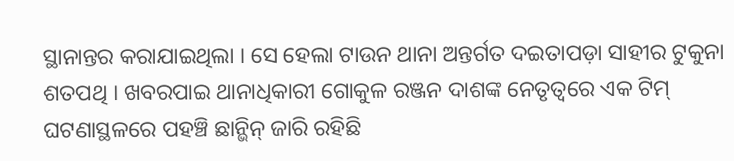ସ୍ଥାନାନ୍ତର କରାଯାଇଥିଲା । ସେ ହେଲା ଟାଉନ ଥାନା ଅନ୍ତର୍ଗତ ଦଇତାପଡ଼ା ସାହୀର ଟୁକୁନା ଶତପଥି । ଖବରପାଇ ଥାନାଧିକାରୀ ଗୋକୁଳ ରଞ୍ଜନ ଦାଶଙ୍କ ନେତୃତ୍ୱରେ ଏକ ଟିମ୍ ଘଟଣାସ୍ଥଳରେ ପହଞ୍ଚି ଛାନ୍ଭିନ୍ ଜାରି ରହିଛି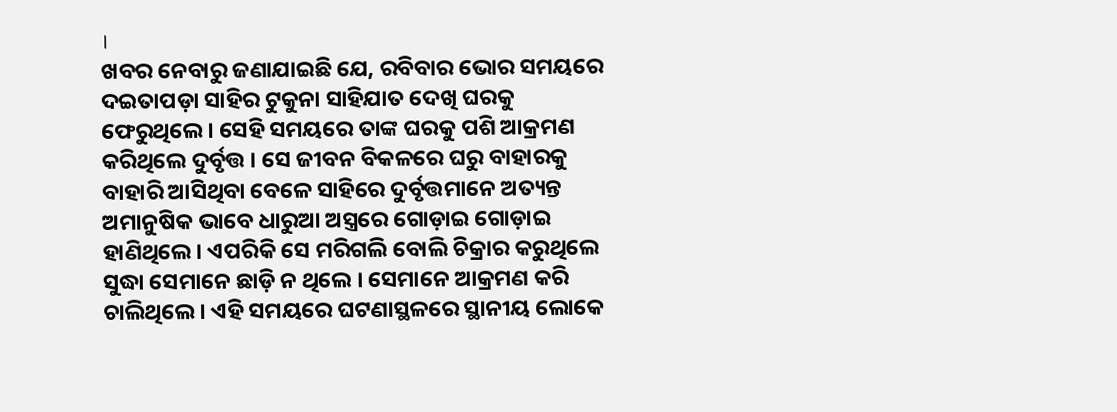।
ଖବର ନେବାରୁ ଜଣାଯାଇଛି ଯେ, ରବିବାର ଭୋର ସମୟରେ ଦଇତାପଡ଼ା ସାହିର ଟୁକୁନା ସାହିଯାତ ଦେଖି ଘରକୁ ଫେରୁଥିଲେ । ସେହି ସମୟରେ ତାଙ୍କ ଘରକୁ ପଶି ଆକ୍ରମଣ କରିଥିଲେ ଦୁର୍ବୃତ୍ତ । ସେ ଜୀବନ ବିକଳରେ ଘରୁ ବାହାରକୁ ବାହାରି ଆସିଥିବା ବେଳେ ସାହିରେ ଦୁର୍ବୃତ୍ତମାନେ ଅତ୍ୟନ୍ତ ଅମାନୁଷିକ ଭାବେ ଧାରୁଆ ଅସ୍ତ୍ରରେ ଗୋଡ଼ାଇ ଗୋଡ଼ାଇ ହାଣିଥିଲେ । ଏପରିକି ସେ ମରିଗଲି ବୋଲି ଚିକ୍ରାର କରୁଥିଲେ ସୁଦ୍ଧା ସେମାନେ ଛାଡ଼ି ନ ଥିଲେ । ସେମାନେ ଆକ୍ରମଣ କରି ଚାଲିଥିଲେ । ଏହି ସମୟରେ ଘଟଣାସ୍ଥଳରେ ସ୍ଥାନୀୟ ଲୋକେ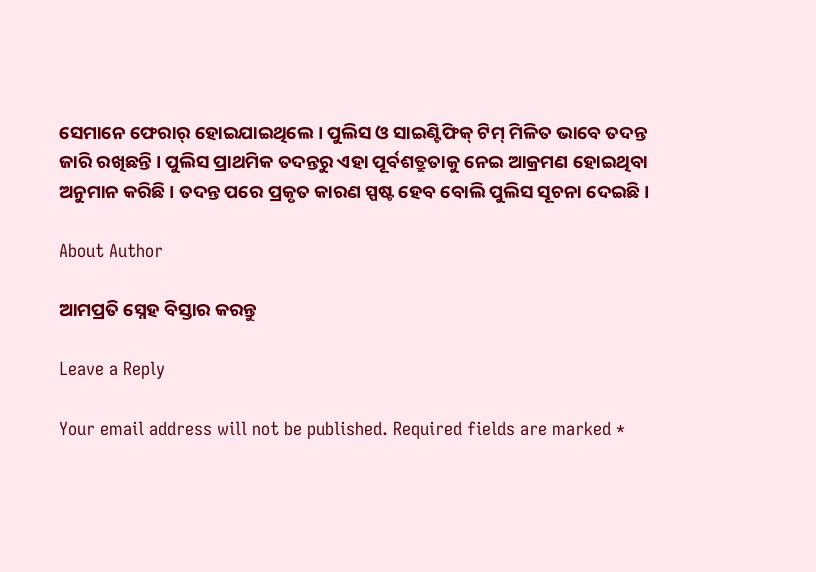ସେମାନେ ଫେରାର୍ ହୋଇଯାଇଥିଲେ । ପୁଲିସ ଓ ସାଇଣ୍ଟିଫିକ୍ ଟିମ୍ ମିଳିତ ଭାବେ ତଦନ୍ତ ଜାରି ରଖିଛନ୍ତି । ପୁଲିସ ପ୍ରାଥମିକ ତଦନ୍ତରୁ ଏହା ପୂର୍ବଶତ୍ରୁତାକୁ ନେଇ ଆକ୍ରମଣ ହୋଇଥିବା ଅନୁମାନ କରିଛି । ତଦନ୍ତ ପରେ ପ୍ରକୃତ କାରଣ ସ୍ପଷ୍ଟ ହେବ ବୋଲି ପୁଲିସ ସୂଚନା ଦେଇଛି ।

About Author

ଆମପ୍ରତି ସ୍ନେହ ବିସ୍ତାର କରନ୍ତୁ

Leave a Reply

Your email address will not be published. Required fields are marked *